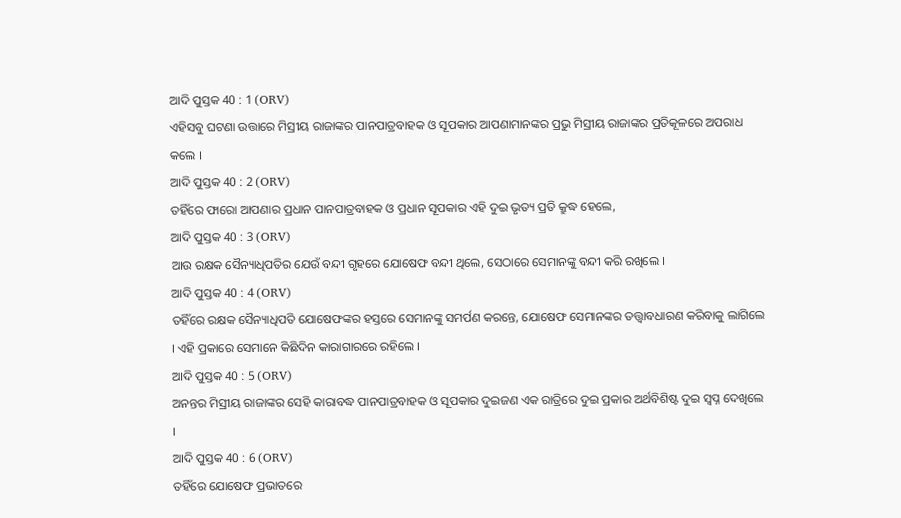ଆଦି ପୁସ୍ତକ 40 : 1 (ORV)
ଏହିସବୁ ଘଟଣା ଉତ୍ତାରେ ମିସ୍ରୀୟ ରାଜାଙ୍କର ପାନପାତ୍ରବାହକ ଓ ସୂପକାର ଆପଣାମାନଙ୍କର ପ୍ରଭୁ ମିସ୍ରୀୟ ରାଜାଙ୍କର ପ୍ରତିକୂଳରେ ଅପରାଧ କଲେ ।
ଆଦି ପୁସ୍ତକ 40 : 2 (ORV)
ତହିଁରେ ଫାରୋ ଆପଣାର ପ୍ରଧାନ ପାନପାତ୍ରବାହକ ଓ ପ୍ରଧାନ ସୂପକାର ଏହି ଦୁଇ ଭୃତ୍ୟ ପ୍ରତି କ୍ରୁଦ୍ଧ ହେଲେ,
ଆଦି ପୁସ୍ତକ 40 : 3 (ORV)
ଆଉ ରକ୍ଷକ ସୈନ୍ୟାଧିପତିର ଯେଉଁ ବନ୍ଦୀ ଗୃହରେ ଯୋଷେଫ ବନ୍ଦୀ ଥିଲେ, ସେଠାରେ ସେମାନଙ୍କୁ ବନ୍ଦୀ କରି ରଖିଲେ ।
ଆଦି ପୁସ୍ତକ 40 : 4 (ORV)
ତହିଁରେ ରକ୍ଷକ ସୈନ୍ୟାଧିପତି ଯୋଷେଫଙ୍କର ହସ୍ତରେ ସେମାନଙ୍କୁ ସମର୍ପଣ କରନ୍ତେ, ଯୋଷେଫ ସେମାନଙ୍କର ତତ୍ତ୍ଵାବଧାରଣ କରିବାକୁ ଲାଗିଲେ । ଏହି ପ୍ରକାରେ ସେମାନେ କିଛିଦିନ କାରାଗାରରେ ରହିଲେ ।
ଆଦି ପୁସ୍ତକ 40 : 5 (ORV)
ଅନନ୍ତର ମିସ୍ରୀୟ ରାଜାଙ୍କର ସେହି କାରାବଦ୍ଧ ପାନପାତ୍ରବାହକ ଓ ସୂପକାର ଦୁଇଜଣ ଏକ ରାତ୍ରିରେ ଦୁଇ ପ୍ରକାର ଅର୍ଥବିଶିଷ୍ଟ ଦୁଇ ସ୍ଵପ୍ନ ଦେଖିଲେ ।
ଆଦି ପୁସ୍ତକ 40 : 6 (ORV)
ତହିଁରେ ଯୋଷେଫ ପ୍ରଭାତରେ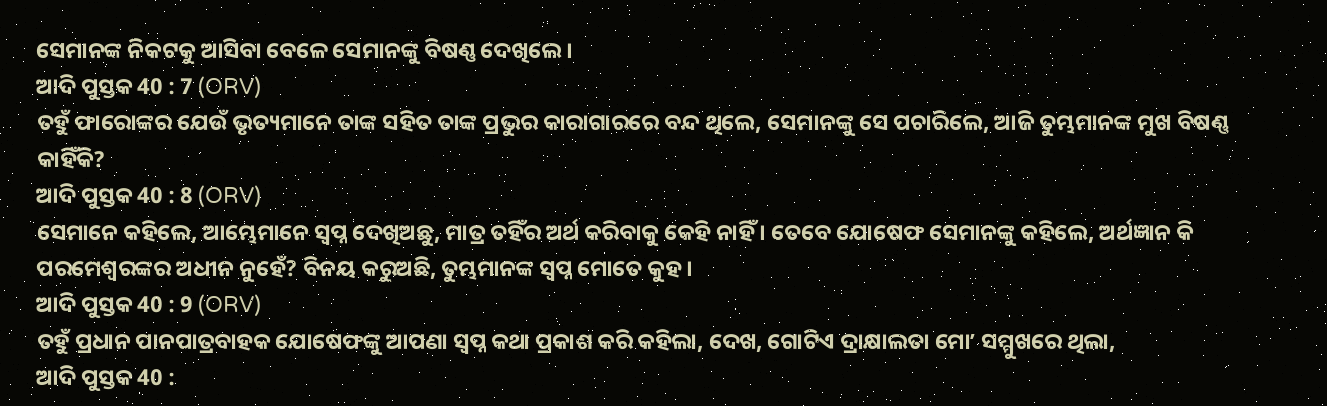ସେମାନଙ୍କ ନିକଟକୁ ଆସିବା ବେଳେ ସେମାନଙ୍କୁ ବିଷଣ୍ଣ ଦେଖିଲେ ।
ଆଦି ପୁସ୍ତକ 40 : 7 (ORV)
ତହୁଁ ଫାରୋଙ୍କର ଯେଉଁ ଭୃତ୍ୟମାନେ ତାଙ୍କ ସହିତ ତାଙ୍କ ପ୍ରଭୁର କାରାଗାରରେ ବନ୍ଦ ଥିଲେ, ସେମାନଙ୍କୁ ସେ ପଚାରିଲେ, ଆଜି ତୁମ୍ଭମାନଙ୍କ ମୁଖ ବିଷଣ୍ଣ କାହିଁକି?
ଆଦି ପୁସ୍ତକ 40 : 8 (ORV)
ସେମାନେ କହିଲେ, ଆମ୍ଭେମାନେ ସ୍ଵପ୍ନ ଦେଖିଅଛୁ, ମାତ୍ର ତହିଁର ଅର୍ଥ କରିବାକୁ କେହି ନାହିଁ । ତେବେ ଯୋଷେଫ ସେମାନଙ୍କୁ କହିଲେ, ଅର୍ଥଜ୍ଞାନ କି ପରମେଶ୍ଵରଙ୍କର ଅଧୀନ ନୁହେଁ? ବିନୟ କରୁଅଛି, ତୁମ୍ଭମାନଙ୍କ ସ୍ଵପ୍ନ ମୋତେ କୁହ ।
ଆଦି ପୁସ୍ତକ 40 : 9 (ORV)
ତହୁଁ ପ୍ରଧାନ ପାନପାତ୍ରବାହକ ଯୋଷେଫଙ୍କୁ ଆପଣା ସ୍ଵପ୍ନ କଥା ପ୍ରକାଶ କରି କହିଲା, ଦେଖ, ଗୋଟିଏ ଦ୍ରାକ୍ଷାଲତା ମୋʼ ସମ୍ମୁଖରେ ଥିଲା,
ଆଦି ପୁସ୍ତକ 40 :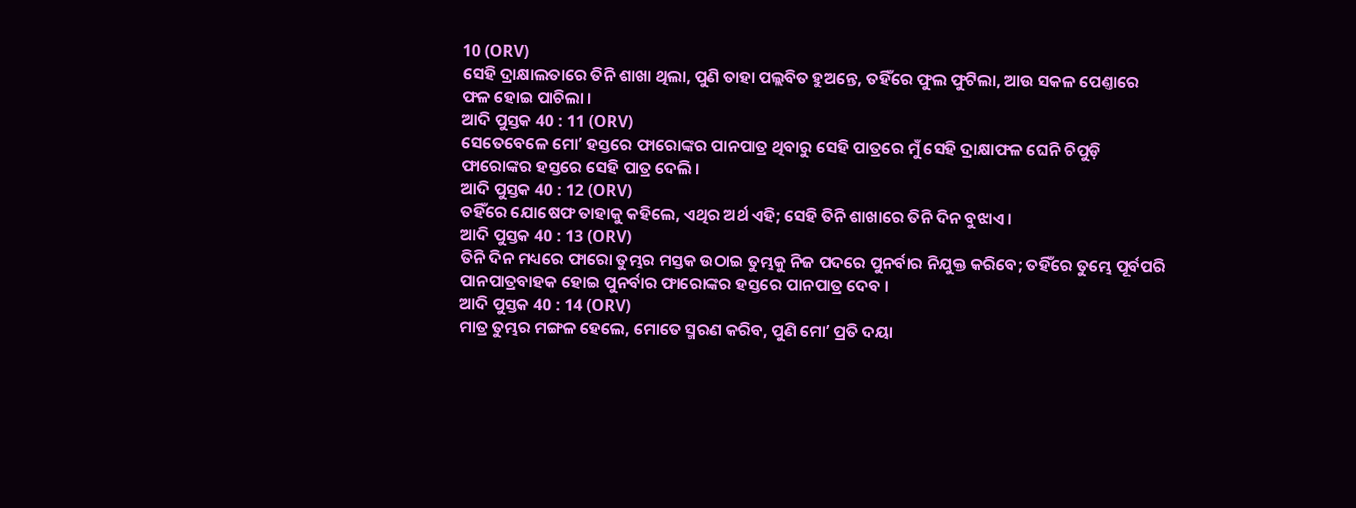10 (ORV)
ସେହି ଦ୍ରାକ୍ଷାଲତାରେ ତିନି ଶାଖା ଥିଲା, ପୁଣି ତାହା ପଲ୍ଲବିତ ହୁଅନ୍ତେ, ତହିଁରେ ଫୁଲ ଫୁଟିଲା, ଆଉ ସକଳ ପେଣ୍ତାରେ ଫଳ ହୋଇ ପାଚିଲା ।
ଆଦି ପୁସ୍ତକ 40 : 11 (ORV)
ସେତେବେଳେ ମୋʼ ହସ୍ତରେ ଫାରୋଙ୍କର ପାନପାତ୍ର ଥିବାରୁ ସେହି ପାତ୍ରରେ ମୁଁ ସେହି ଦ୍ରାକ୍ଷାଫଳ ଘେନି ଚିପୁଡ଼ି ଫାରୋଙ୍କର ହସ୍ତରେ ସେହି ପାତ୍ର ଦେଲି ।
ଆଦି ପୁସ୍ତକ 40 : 12 (ORV)
ତହିଁରେ ଯୋଷେଫ ତାହାକୁ କହିଲେ, ଏଥିର ଅର୍ଥ ଏହି; ସେହି ତିନି ଶାଖାରେ ତିନି ଦିନ ବୁଝାଏ ।
ଆଦି ପୁସ୍ତକ 40 : 13 (ORV)
ତିନି ଦିନ ମଧ୍ୟରେ ଫାରୋ ତୁମ୍ଭର ମସ୍ତକ ଉଠାଇ ତୁମ୍ଭକୁ ନିଜ ପଦରେ ପୁନର୍ବାର ନିଯୁକ୍ତ କରିବେ; ତହିଁରେ ତୁମ୍ଭେ ପୂର୍ବପରି ପାନପାତ୍ରବାହକ ହୋଇ ପୁନର୍ବାର ଫାରୋଙ୍କର ହସ୍ତରେ ପାନପାତ୍ର ଦେବ ।
ଆଦି ପୁସ୍ତକ 40 : 14 (ORV)
ମାତ୍ର ତୁମ୍ଭର ମଙ୍ଗଳ ହେଲେ, ମୋତେ ସ୍ମରଣ କରିବ, ପୁଣି ମୋʼ ପ୍ରତି ଦୟା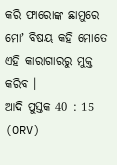କରି ଫାରୋଙ୍କ ଛାମୁରେ ମୋʼ ବିଷୟ କହି ମୋତେ ଏହି କାରାଗାରରୁ ମୁକ୍ତ କରିବ ।
ଆଦି ପୁସ୍ତକ 40 : 15 (ORV)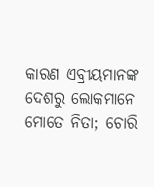କାରଣ ଏବ୍ରୀୟମାନଙ୍କ ଦେଶରୁ ଲୋକମାନେ ମୋତେ ନିତା; ଚୋରି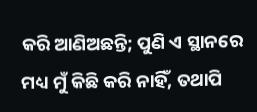କରି ଆଣିଅଛନ୍ତି; ପୁଣି ଏ ସ୍ଥାନରେ ମଧ୍ୟ ମୁଁ କିଛି କରି ନାହିଁ, ତଥାପି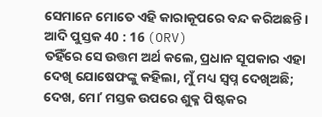ସେମାନେ ମୋତେ ଏହି କାରାକୂପରେ ବନ୍ଦ କରିଅଛନ୍ତି ।
ଆଦି ପୁସ୍ତକ 40 : 16 (ORV)
ତହିଁରେ ସେ ଉତ୍ତମ ଅର୍ଥ କଲେ, ପ୍ରଧାନ ସୂପକାର ଏହା ଦେଖି ଯୋଷେଫଙ୍କୁ କହିଲା, ମୁଁ ମଧ୍ୟ ସ୍ଵପ୍ନ ଦେଖିଅଛି; ଦେଖ, ମୋʼ ମସ୍ତକ ଉପରେ ଶୁକ୍ଳ ପିଷ୍ଟକର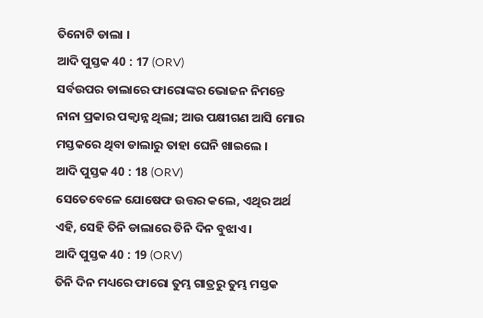ତିନୋଟି ଡାଲା ।
ଆଦି ପୁସ୍ତକ 40 : 17 (ORV)
ସର୍ବଉପର ଡାଲାରେ ଫାରୋଙ୍କର ଭୋଜନ ନିମନ୍ତେ ନାନା ପ୍ରକାର ପକ୍ଵାନ୍ନ ଥିଲା; ଆଉ ପକ୍ଷୀଗଣ ଆସି ମୋର ମସ୍ତକରେ ଥିବା ଡାଲାରୁ ତାହା ଘେନି ଖାଇଲେ ।
ଆଦି ପୁସ୍ତକ 40 : 18 (ORV)
ସେତେବେଳେ ଯୋଷେଫ ଉତ୍ତର କଲେ, ଏଥିର ଅର୍ଥ ଏହି, ସେହି ତିନି ଡାଲାରେ ତିନି ଦିନ ବୁଝାଏ ।
ଆଦି ପୁସ୍ତକ 40 : 19 (ORV)
ତିନି ଦିନ ମଧ୍ୟରେ ଫାରୋ ତୁମ୍ଭ ଗାତ୍ରରୁ ତୁମ୍ଭ ମସ୍ତକ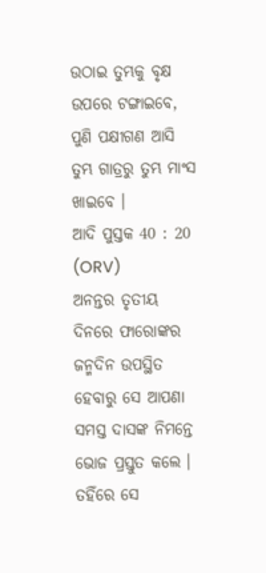ଉଠାଇ ତୁମ୍ଭକୁ ବୃକ୍ଷ ଉପରେ ଟଙ୍ଗାଇବେ, ପୁଣି ପକ୍ଷୀଗଣ ଆସି ତୁମ୍ଭ ଗାତ୍ରରୁ ତୁମ୍ଭ ମାଂସ ଖାଇବେ ।
ଆଦି ପୁସ୍ତକ 40 : 20 (ORV)
ଅନନ୍ତର ତୃତୀୟ ଦିନରେ ଫାରୋଙ୍କର ଜନ୍ମଦିନ ଉପସ୍ଥିତ ହେବାରୁ ସେ ଆପଣା ସମସ୍ତ ଦାସଙ୍କ ନିମନ୍ତେ ଭୋଜ ପ୍ରସ୍ତୁତ କଲେ । ତହିଁରେ ସେ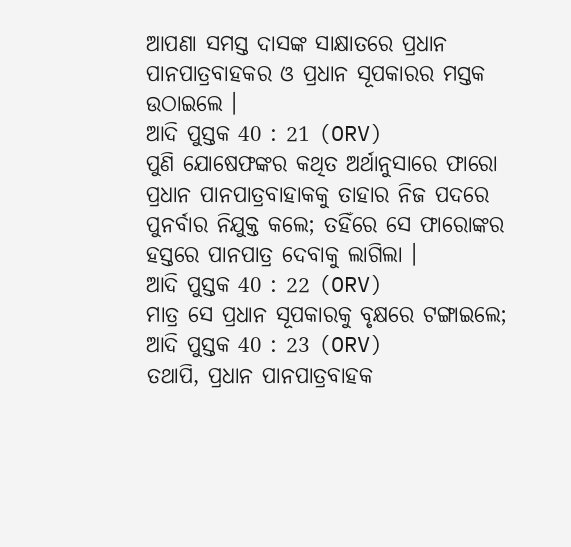ଆପଣା ସମସ୍ତ ଦାସଙ୍କ ସାକ୍ଷାତରେ ପ୍ରଧାନ ପାନପାତ୍ରବାହକର ଓ ପ୍ରଧାନ ସୂପକାରର ମସ୍ତକ ଉଠାଇଲେ ।
ଆଦି ପୁସ୍ତକ 40 : 21 (ORV)
ପୁଣି ଯୋଷେଫଙ୍କର କଥିତ ଅର୍ଥାନୁସାରେ ଫାରୋ ପ୍ରଧାନ ପାନପାତ୍ରବାହାକକୁ ତାହାର ନିଜ ପଦରେ ପୁନର୍ବାର ନିଯୁକ୍ତ କଲେ; ତହିଁରେ ସେ ଫାରୋଙ୍କର ହସ୍ତରେ ପାନପାତ୍ର ଦେବାକୁ ଲାଗିଲା ।
ଆଦି ପୁସ୍ତକ 40 : 22 (ORV)
ମାତ୍ର ସେ ପ୍ରଧାନ ସୂପକାରକୁ ବୃକ୍ଷରେ ଟଙ୍ଗାଇଲେ;
ଆଦି ପୁସ୍ତକ 40 : 23 (ORV)
ତଥାପି, ପ୍ରଧାନ ପାନପାତ୍ରବାହକ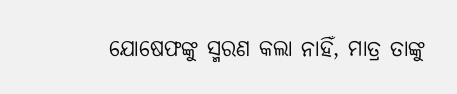ଯୋଷେଫଙ୍କୁ ସ୍ମରଣ କଲା ନାହିଁ, ମାତ୍ର ତାଙ୍କୁ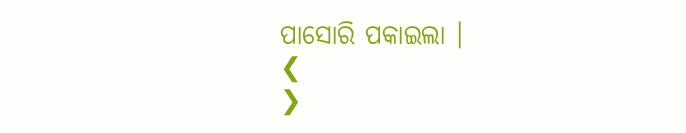ପାସୋରି ପକାଇଲା ।
❮
❯